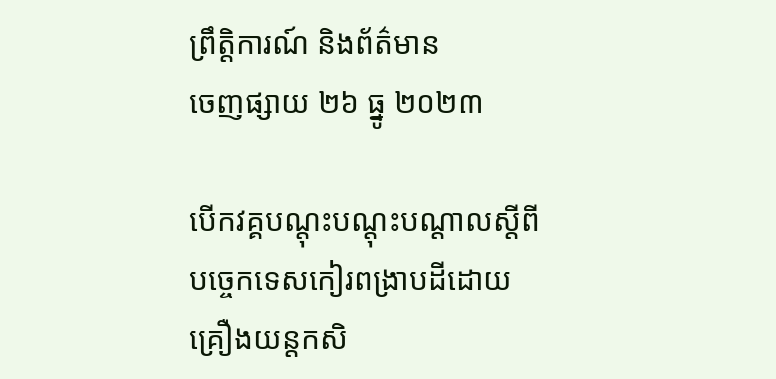ព្រឹត្តិការណ៍ និងព័ត៌មាន
ចេញផ្សាយ ២៦ ធ្នូ ២០២៣

បើកវគ្គបណ្តុះបណ្តុះបណ្តាលស្តីពីបច្ចេកទេសកៀរពង្រាបដីដោយគ្រឿងយន្តកសិ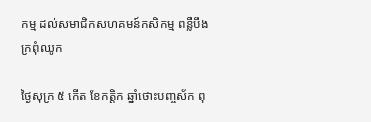កម្ម ដល់សមាជិកសហគមន៍កសិកម្ម ពន្លឺបឹងក្រពុំឈូក

ថ្ងៃសុក្រ ៥ កើត ខែកត្តិក ឆ្នាំថោះបញ្ចស័ក ពុ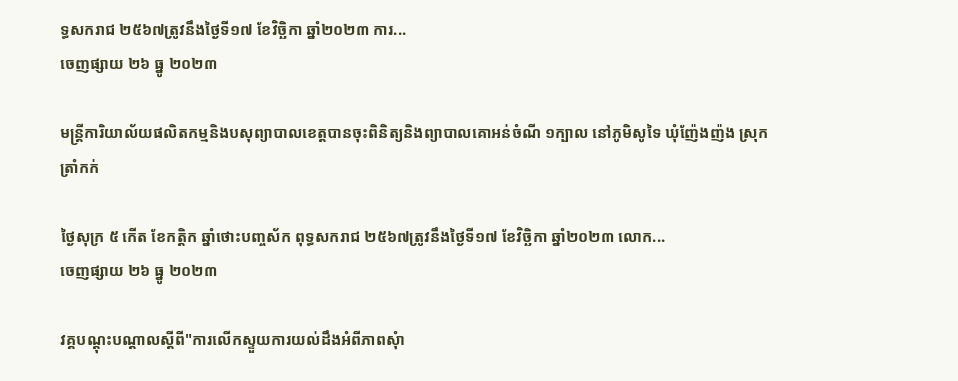ទ្ធសករាជ ២៥៦៧ត្រូវនឹងថ្ងៃទី១៧ ខែវិច្ឆិកា ឆ្នាំ២០២៣ ការ...
ចេញផ្សាយ ២៦ ធ្នូ ២០២៣

មន្រ្តីការិយាល័យផលិតកម្មនិងបសុព្យាបាលខេត្តបានចុះពិនិត្យនិងព្យាបាលគោអន់ចំណី ១ក្បាល នៅភូមិសូទៃ ឃុំញ៉ែងញ៉ង ស្រុកត្រាំកក់

ថ្ងៃសុក្រ ៥ កើត ខែកត្តិក ឆ្នាំថោះបញ្ចស័ក ពុទ្ធសករាជ ២៥៦៧ត្រូវនឹងថ្ងៃទី១៧ ខែវិច្ឆិកា ឆ្នាំ២០២៣ លោក...
ចេញផ្សាយ ២៦ ធ្នូ ២០២៣

វគ្គបណ្ដុះបណ្ដាលស្ដីពី"ការលេីកស្ទួយការយល់ដឹងអំពីភាពសុំា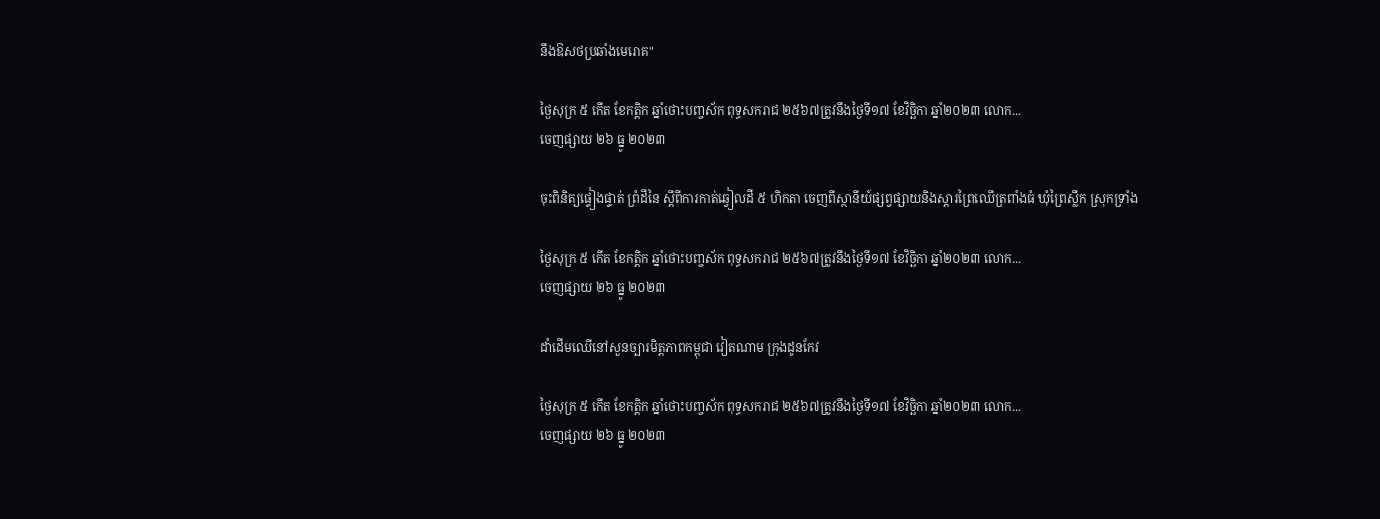នឹងឱសថប្រឆាំងមេរោគ"

ថ្ងៃសុក្រ ៥ កើត ខែកត្តិក ឆ្នាំថោះបញ្ចស័ក ពុទ្ធសករាជ ២៥៦៧ត្រូវនឹងថ្ងៃទី១៧ ខែវិច្ឆិកា ឆ្នាំ២០២៣ លោក...
ចេញផ្សាយ ២៦ ធ្នូ ២០២៣

ចុះពិនិត្យផ្ទៀងផ្ទាត់ ព្រំដីនៃ ស្តីពីការកាត់ឆ្វៀលដី ៥ ហិកតា ចេញពីស្ថានីយ៍ផ្សព្វផ្សាយនិងស្តារព្រៃឈើត្រពាំងធំ ឃុំព្រៃស្លឹក ស្រុកទ្រាំង

ថ្ងៃសុក្រ ៥ កើត ខែកត្តិក ឆ្នាំថោះបញ្ចស័ក ពុទ្ធសករាជ ២៥៦៧ត្រូវនឹងថ្ងៃទី១៧ ខែវិច្ឆិកា ឆ្នាំ២០២៣ លោក...
ចេញផ្សាយ ២៦ ធ្នូ ២០២៣

ដាំដើមឈើនៅសួនច្បារមិត្តភាពកម្ពុជា វៀតណាម ក្រុងដូនកែវ

ថ្ងៃសុក្រ ៥ កើត ខែកត្តិក ឆ្នាំថោះបញ្ចស័ក ពុទ្ធសករាជ ២៥៦៧ត្រូវនឹងថ្ងៃទី១៧ ខែវិច្ឆិកា ឆ្នាំ២០២៣ លោក...
ចេញផ្សាយ ២៦ ធ្នូ ២០២៣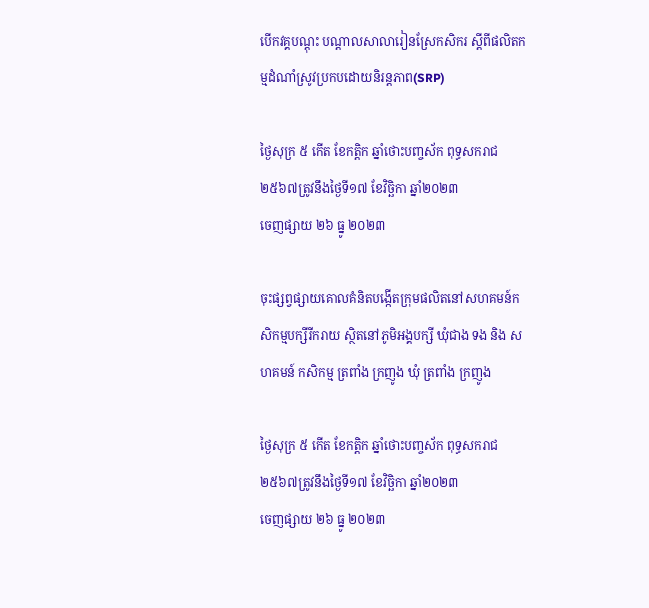បើកវគ្គបណ្តុះ បណ្តាលសាលារៀនស្រែកសិករ ស្តីពីផលិតកម្មដំណាំស្រូវប្រកបដោយនិរន្តភាព(SRP)

ថ្ងៃសុក្រ ៥ កើត ខែកត្តិក ឆ្នាំថោះបញ្ចស័ក ពុទ្ធសករាជ ២៥៦៧ត្រូវនឹងថ្ងៃទី១៧ ខែវិច្ឆិកា ឆ្នាំ២០២៣
ចេញផ្សាយ ២៦ ធ្នូ ២០២៣

ចុះផ្សព្វផ្សាយគោលគំនិតបង្កើតក្រុមផលិតនៅសហគមន៍កសិកម្មបក្សីរីករាយ ស្ថិតនៅភូមិអង្គបក្សី ឃុំជាង ទង និង សហគមន៍ កសិកម្ម ត្រពាំង ក្រញូង ឃុំ ត្រពាំង ក្រញូង

ថ្ងៃសុក្រ ៥ កើត ខែកត្តិក ឆ្នាំថោះបញ្ចស័ក ពុទ្ធសករាជ ២៥៦៧ត្រូវនឹងថ្ងៃទី១៧ ខែវិច្ឆិកា ឆ្នាំ២០២៣
ចេញផ្សាយ ២៦ ធ្នូ ២០២៣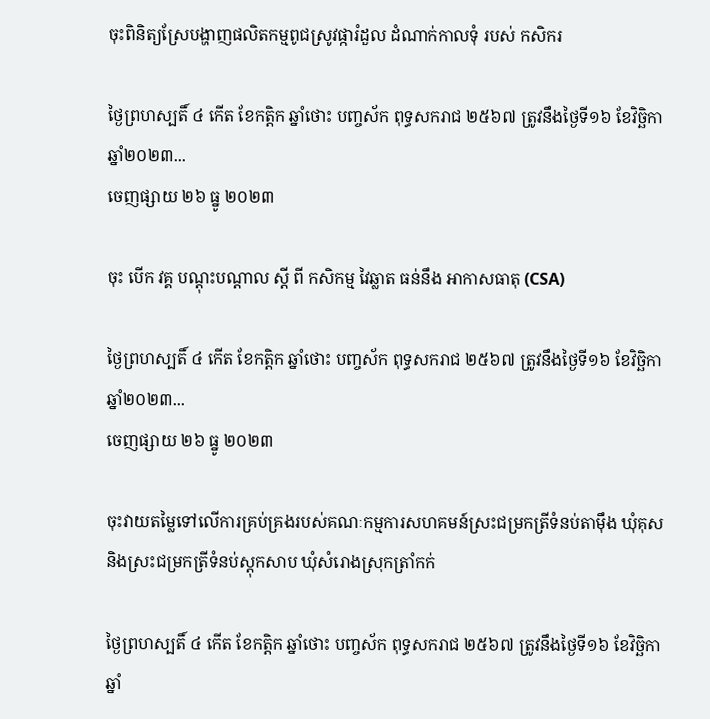ចុះពិនិត្យស្រែបង្ហាញផលិតកម្មពូជស្រូវផ្ការំដួល ដំណាក់កាលទុំ របស់ កសិករ

ថ្ងៃព្រហស្បតិ៍ ៤ កើត ខែកត្តិក ឆ្នាំថោះ បញ្ចស័ក ពុទ្ធសករាជ ២៥៦៧ ត្រូវនឹងថ្ងៃទី១៦ ខែវិច្ឆិកា ឆ្នាំ២០២៣...
ចេញផ្សាយ ២៦ ធ្នូ ២០២៣

ចុះ បេីក វគ្គ បណ្ដុះបណ្ដាល ស្ដី ពី កសិកម្ម វៃឆ្លាត ធន់នឹង អាកាសធាតុ (CSA)

ថ្ងៃព្រហស្បតិ៍ ៤ កើត ខែកត្តិក ឆ្នាំថោះ បញ្ចស័ក ពុទ្ធសករាជ ២៥៦៧ ត្រូវនឹងថ្ងៃទី១៦ ខែវិច្ឆិកា ឆ្នាំ២០២៣...
ចេញផ្សាយ ២៦ ធ្នូ ២០២៣

ចុះវាយតម្លៃទៅលើការគ្រប់គ្រងរបស់គណៈកម្មការសហគមន៍ស្រះជម្រកត្រីទំនប់តាម៉ឹង ឃុំគុស និងស្រះជម្រកត្រីទំនប់ស្ដុកសាប ឃុំសំរោងស្រុកត្រាំកក់

ថ្ងៃព្រហស្បតិ៍ ៤ កើត ខែកត្តិក ឆ្នាំថោះ បញ្ចស័ក ពុទ្ធសករាជ ២៥៦៧ ត្រូវនឹងថ្ងៃទី១៦ ខែវិច្ឆិកា ឆ្នាំ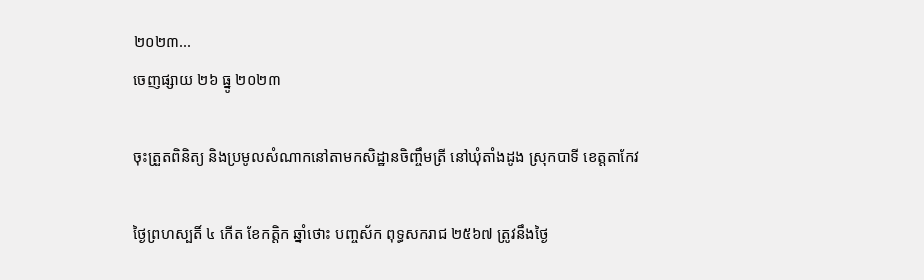២០២៣...
ចេញផ្សាយ ២៦ ធ្នូ ២០២៣

ចុះត្រួតពិនិត្យ និងប្រមូលសំណាកនៅតាមកសិដ្ឋានចិញ្ចឹមត្រី នៅឃុំតាំងដូង ស្រុកបាទី ខេត្តតាកែវ

ថ្ងៃព្រហស្បតិ៍ ៤ កើត ខែកត្តិក ឆ្នាំថោះ បញ្ចស័ក ពុទ្ធសករាជ ២៥៦៧ ត្រូវនឹងថ្ងៃ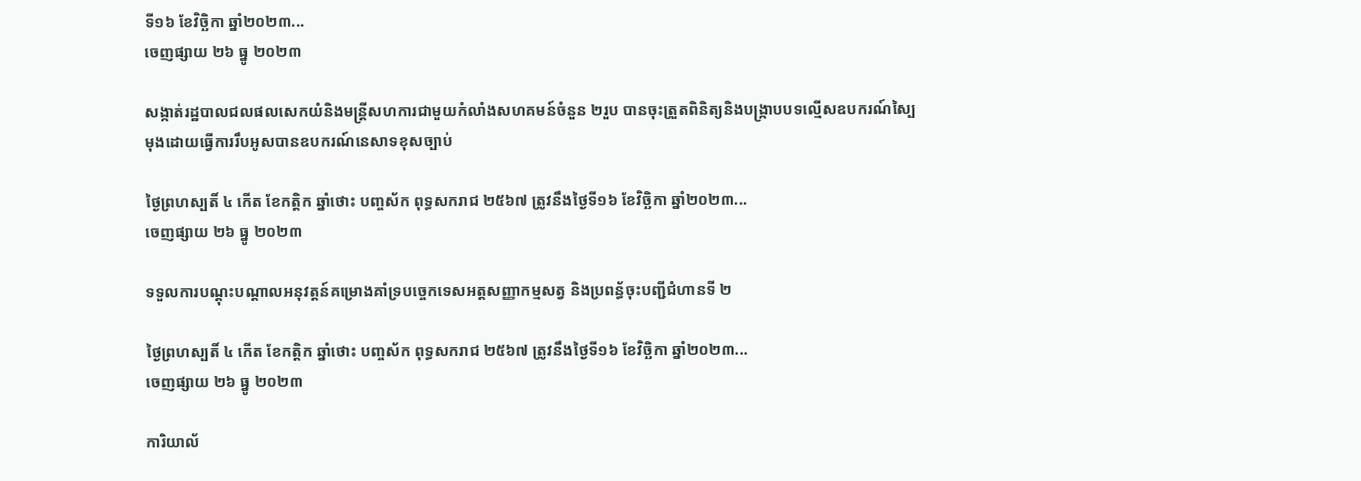ទី១៦ ខែវិច្ឆិកា ឆ្នាំ២០២៣...
ចេញផ្សាយ ២៦ ធ្នូ ២០២៣

សង្កាត់រដ្ឋបាលជលផលសេកយំនិងមន្ត្រីសហការជាមួយកំលាំងសហគមន៍ចំនួន ២រួប បានចុះត្រួតពិនិត្យនិងបង្រ្កាបបទល្មើសឧបករណ៍ស្បៃមុងដោយធ្វើការរឹបអូសបានឧបករណ៍នេសាទខុសច្បាប់

ថ្ងៃព្រហស្បតិ៍ ៤ កើត ខែកត្តិក ឆ្នាំថោះ បញ្ចស័ក ពុទ្ធសករាជ ២៥៦៧ ត្រូវនឹងថ្ងៃទី១៦ ខែវិច្ឆិកា ឆ្នាំ២០២៣...
ចេញផ្សាយ ២៦ ធ្នូ ២០២៣

ទទួលការបណ្ដុះបណ្ដាលអនុវត្តន៍គម្រោងគាំទ្របច្ចេកទេសអត្តសញ្ញាកម្មសត្វ និងប្រពន្ធ័ចុះបញ្ជីជំហានទី ២

ថ្ងៃព្រហស្បតិ៍ ៤ កើត ខែកត្តិក ឆ្នាំថោះ បញ្ចស័ក ពុទ្ធសករាជ ២៥៦៧ ត្រូវនឹងថ្ងៃទី១៦ ខែវិច្ឆិកា ឆ្នាំ២០២៣...
ចេញផ្សាយ ២៦ ធ្នូ ២០២៣

ការិយាល័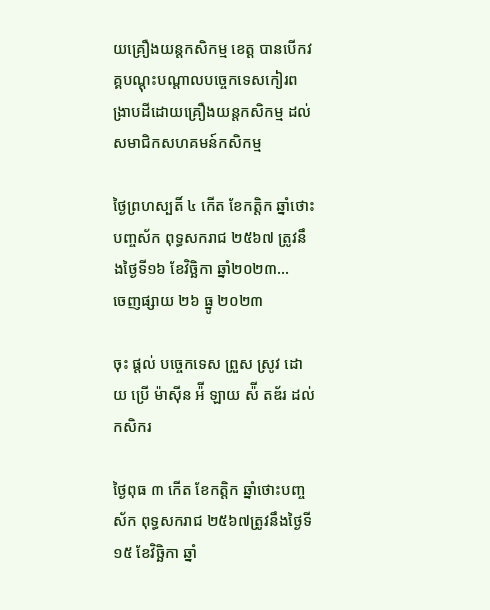យគ្រឿងយន្តកសិកម្ម ខេត្ត បានបើកវគ្គបណ្តុះបណ្តាលបច្ចេកទេសកៀរពង្រាបដីដោយគ្រឿងយន្តកសិកម្ម ដល់សមាជិកសហគមន៍កសិកម្ម

ថ្ងៃព្រហស្បតិ៍ ៤ កើត ខែកត្តិក ឆ្នាំថោះ បញ្ចស័ក ពុទ្ធសករាជ ២៥៦៧ ត្រូវនឹងថ្ងៃទី១៦ ខែវិច្ឆិកា ឆ្នាំ២០២៣...
ចេញផ្សាយ ២៦ ធ្នូ ២០២៣

ចុះ ផ្ដល់ បច្ចេកទេស ព្រួស ស្រូវ ដោយ ប្រើ ម៉ាស៊ីន អ៉ី ឡាយ ស៉ី តឌ័រ ដល់ កសិករ

ថ្ងៃពុធ ៣ កើត ខែកត្តិក ឆ្នាំថោះបញ្ចស័ក ពុទ្ធសករាជ ២៥៦៧ត្រូវនឹងថ្ងៃទី១៥ ខែវិច្ឆិកា ឆ្នាំ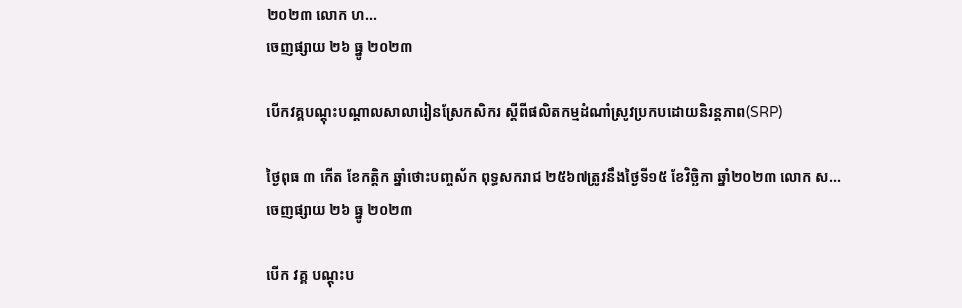២០២៣ លោក ហ...
ចេញផ្សាយ ២៦ ធ្នូ ២០២៣

បើកវគ្គបណ្តុះបណ្តាលសាលារៀនស្រែកសិករ ស្តីពីផលិតកម្មដំណាំស្រូវប្រកបដោយនិរន្តភាព(SRP)

ថ្ងៃពុធ ៣ កើត ខែកត្តិក ឆ្នាំថោះបញ្ចស័ក ពុទ្ធសករាជ ២៥៦៧ត្រូវនឹងថ្ងៃទី១៥ ខែវិច្ឆិកា ឆ្នាំ២០២៣ លោក ស...
ចេញផ្សាយ ២៦ ធ្នូ ២០២៣

បេីក វគ្គ បណ្ដុះប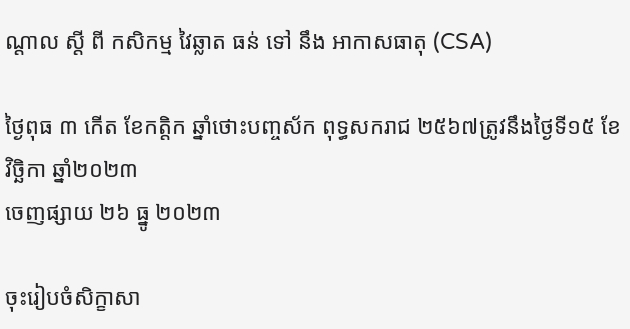ណ្ដាល ស្ដី ពី កសិកម្ម វៃឆ្លាត ធន់ ទៅ នឹង អាកាសធាតុ (CSA)

ថ្ងៃពុធ ៣ កើត ខែកត្តិក ឆ្នាំថោះបញ្ចស័ក ពុទ្ធសករាជ ២៥៦៧ត្រូវនឹងថ្ងៃទី១៥ ខែវិច្ឆិកា ឆ្នាំ២០២៣
ចេញផ្សាយ ២៦ ធ្នូ ២០២៣

ចុះរៀបចំសិក្ខាសា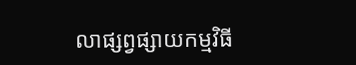លាផ្សព្វផ្សាយកម្មវិធី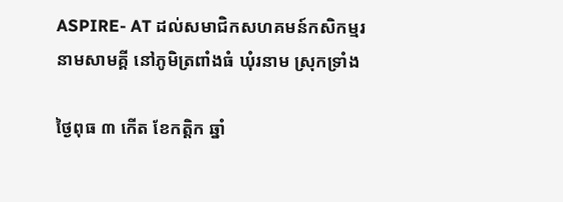ASPIRE- AT ដល់សមាជិកសហគមន៍កសិកម្មរនាមសាមគ្គី នៅភូមិត្រពាំងធំ ឃុំរនាម ស្រុកទ្រាំង

ថ្ងៃពុធ ៣ កើត ខែកត្តិក ឆ្នាំ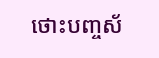ថោះបញ្ចស័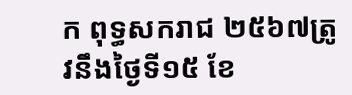ក ពុទ្ធសករាជ ២៥៦៧ត្រូវនឹងថ្ងៃទី១៥ ខែ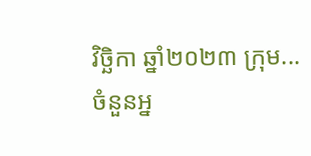វិច្ឆិកា ឆ្នាំ២០២៣ ក្រុម...
ចំនួនអ្ន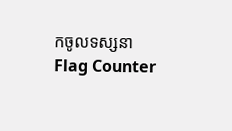កចូលទស្សនា
Flag Counter